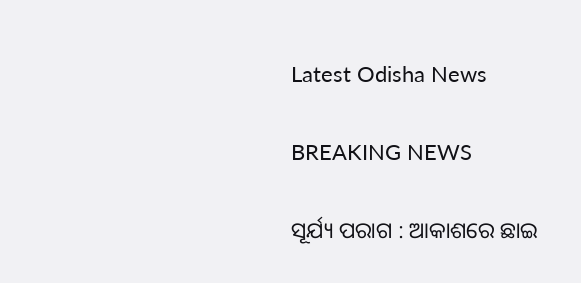Latest Odisha News

BREAKING NEWS

ସୂର୍ଯ୍ୟ ପରାଗ : ଆକାଶରେ ଛାଇ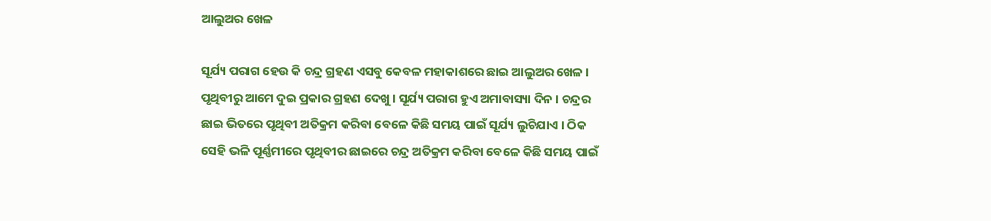ଆଲୁଅର ଖେଳ

ସୂର୍ଯ୍ୟ ପରାଗ ହେଉ କି ଚନ୍ଦ୍ର ଗ୍ରହଣ ଏସବୁ କେବଳ ମହାକାଶରେ ଛାଇ ଆଲୁଅର ଖେଳ । ପୃଥିବୀରୁ ଆମେ ଦୁଇ ପ୍ରକାର ଗ୍ରହଣ ଦେଖୁ । ସୂର୍ଯ୍ୟ ପରାଗ ହୁଏ ଅମାବାସ୍ୟା ଦିନ । ଚନ୍ଦ୍ରର ଛାଇ ଭିତରେ ପୃଥିବୀ ଅତିକ୍ରମ କରିବା ବେଳେ କିଛି ସମୟ ପାଇଁ ସୂର୍ଯ୍ୟ ଲୁଚିଯାଏ । ଠିକ ସେହି ଭଳି ପୂର୍ଣ୍ଣମୀରେ ପୃଥିବୀର ଛାଇରେ ଚନ୍ଦ୍ର ଅତିକ୍ରମ କରିବା ବେଳେ କିଛି ସମୟ ପାଇଁ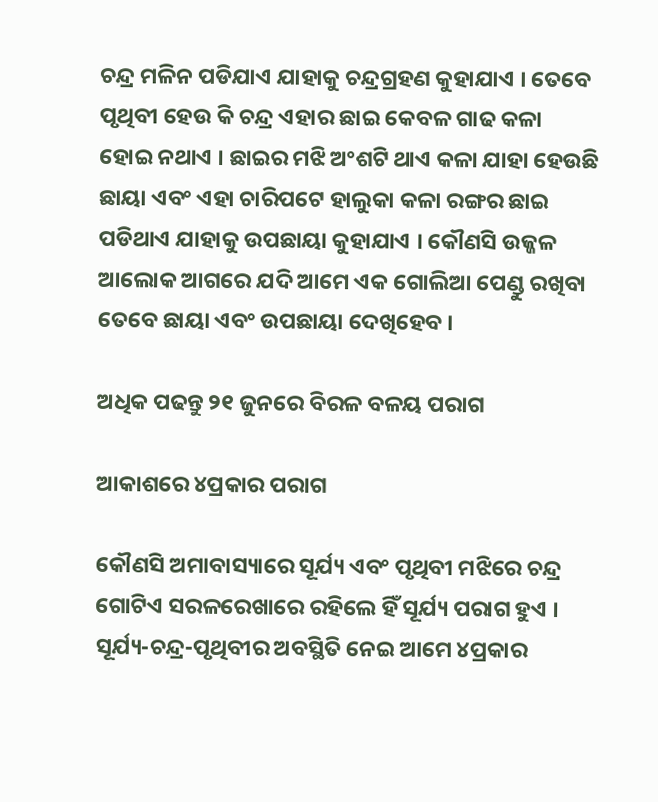ଚନ୍ଦ୍ର ମଳିନ ପଡିଯାଏ ଯାହାକୁ ଚନ୍ଦ୍ରଗ୍ରହଣ କୁହାଯାଏ । ତେବେ ପୃଥିବୀ ହେଉ କି ଚନ୍ଦ୍ର ଏହାର ଛାଇ କେବଳ ଗାଢ କଳା ହୋଇ ନଥାଏ । ଛାଇର ମଝି ଅଂଶଟି ଥାଏ କଳା ଯାହା ହେଉଛି ଛାୟା ଏବଂ ଏହା ଚାରିପଟେ ହାଲୁକା କଳା ରଙ୍ଗର ଛାଇ ପଡିଥାଏ ଯାହାକୁ ଉପଛାୟା କୁହାଯାଏ । କୌଣସି ଉଜ୍ଜଳ ଆଲୋକ ଆଗରେ ଯଦି ଆମେ ଏକ ଗୋଲିଆ ପେଣ୍ଡୁ ରଖିବା ତେବେ ଛାୟା ଏବଂ ଉପଛାୟା ଦେଖିହେବ ।

ଅଧିକ ପଢନ୍ତୁ ୨୧ ଜୁନରେ ବିରଳ ବଳୟ ପରାଗ

ଆକାଶରେ ୪ପ୍ରକାର ପରାଗ

କୌଣସି ଅମାବାସ୍ୟାରେ ସୂର୍ଯ୍ୟ ଏବଂ ପୃଥିବୀ ମଝିରେ ଚନ୍ଦ୍ର ଗୋଟିଏ ସରଳରେଖାରେ ରହିଲେ ହିଁ ସୂର୍ଯ୍ୟ ପରାଗ ହୁଏ । ସୂର୍ଯ୍ୟ-ଚନ୍ଦ୍ର-ପୃଥିବୀର ଅବସ୍ଥିତି ନେଇ ଆମେ ୪ପ୍ରକାର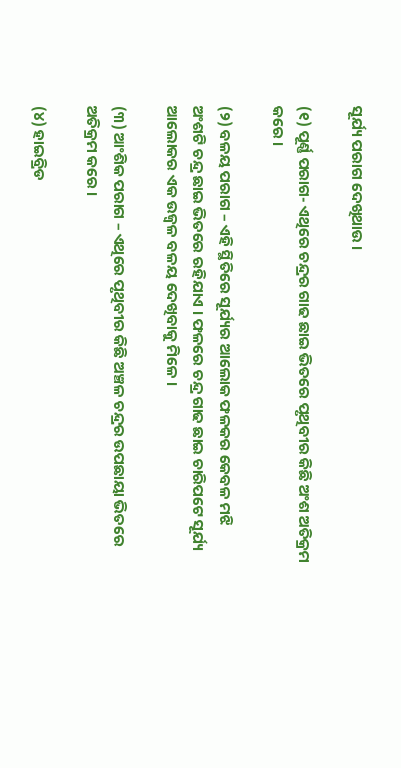ସୂର୍ଯ୍ୟ ପରାଗ ଦେଖିଥାଉ ।

(୧) ପୂର୍ଣ୍ଣ ପରାଗ- ଏଥିରେ ଚନ୍ଦ୍ରର ଗାଢ ଛାଇ ଭିତରେ ପୃଥିବୀର କିଛି ଅଂଶ ଅତିକ୍ରମ କରେ ।

(୨) ବଳୟ ପରାଗ – ଏହି ସ୍ଥିତିରେ ସୂର୍ଯ୍ୟର ଆଲୋକ ଫଳକର କେବଳ ମଝି ଅଂଶଟି ଚନ୍ଦ୍ର ଛାଇ ଭିତରେ ରହିଯାଏ । ଫଳରେ ଚନ୍ଦ୍ର ଗାଢ ଛାଇ ଚାରିପଟେ ସୂର୍ଯ୍ୟ ଆଲୋକର ଏକ ଉଜ୍ୱଳ ବଳୟ ଦେଖିବାକୁ ମିଳେ ।

(୩) ଆଂଶିକ ପରାଗ – ଏଥିରେ ପୃଥିବୀର କିଛି ଅଞ୍ଚଳ ଚନ୍ଦ୍ରର ଉପଛାୟା ଭିତରେ ଅତିକ୍ରମ କରେ ।

(୪) ହାଇବ୍ରିଡ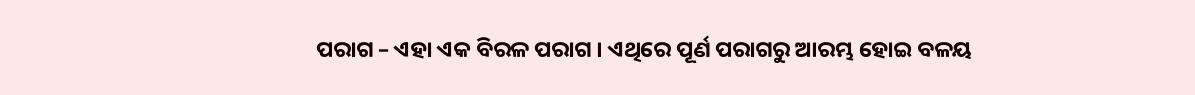ପରାଗ – ଏହା ଏକ ବିରଳ ପରାଗ । ଏଥିରେ ପୂର୍ଣ ପରାଗରୁ ଆରମ୍ଭ ହୋଇ ବଳୟ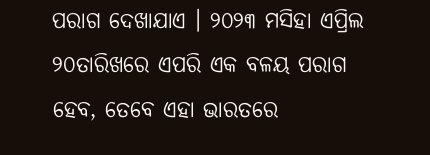ପରାଗ ଦେଖାଯାଏ । ୨୦୨୩ ମସିହା ଏପ୍ରିଲ ୨୦ତାରିଖରେ ଏପରି ଏକ ବଳୟ ପରାଗ ହେବ, ତେବେ ଏହା ଭାରତରେ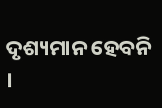ଦୃଶ୍ୟମାନ ହେବନି ।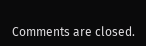Comments are closed.